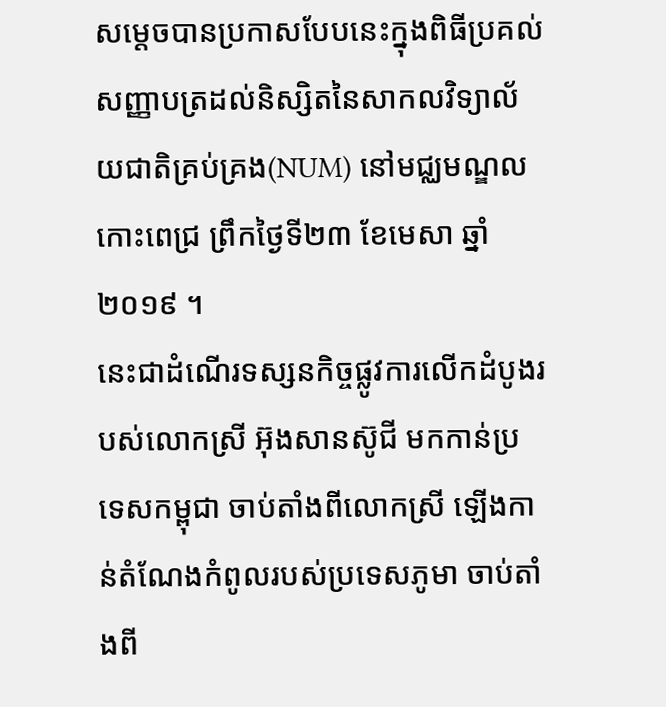សម្តេចបានប្រកាសបែបនេះក្នុងពិធីប្រគល់សញ្ញាបត្រដល់និស្សិតនៃសាកលវិទ្យាល័យជាតិគ្រប់គ្រង(NUM) នៅមជ្ឈមណ្ឌលកោះពេជ្រ ព្រឹកថ្ងៃទី២៣ ខែមេសា ឆ្នាំ២០១៩ ។
នេះជាដំណើរទស្សនកិច្ចផ្លូវការលើកដំបូងរបស់លោកស្រី អ៊ុងសានស៊ូជី មកកាន់ប្រទេសកម្ពុជា ចាប់តាំងពីលោកស្រី ឡើងកាន់តំណែងកំពូលរបស់ប្រទេសភូមា ចាប់តាំងពី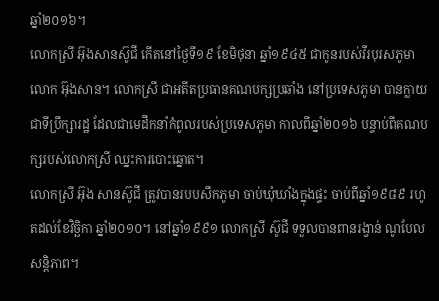ឆ្នាំ២០១៦។
លោកស្រី អ៊ុងសានស៊ូជី កើតនៅថ្ងៃទី១៩ ខែមិថុនា ឆ្នាំ១៩៤៥ ជាកូនរបស់វីរបុរសភូមា លោក អ៊ុងសាន។ លោកស្រី ជាអតីតប្រធានគណបក្សប្រឆាំង នៅប្រទេសភូមា បានក្លាយជាទីប្រឹក្សារដ្ឋ ដែលជាមេដឹកនាំកំពូលរបស់ប្រទេសភូមា កាលពីឆ្នាំ២០១៦ បន្ទាប់ពីគណបក្សរបស់លោកស្រី ឈ្នះការបោះឆ្នោត។
លោកស្រី អ៊ុង សានស៊ូជី ត្រូវបានរបបសឹកភូមា ចាប់ឃុំឃាំងក្នុងផ្ទះ ចាប់ពីឆ្នាំ១៩៨៩ រហូតដល់ខែវិច្ឆិកា ឆ្នាំ២០១០។ នៅឆ្នាំ១៩៩១ លោកស្រី ស៊ូជី ទទួលបានពានរង្វាន់ ណូបែល សន្តិភាព។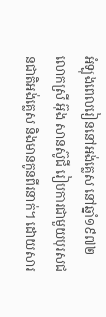អំឡុងពេលរៀននៅអង់គ្លេស នៅឆ្នាំ១៩៧២ លោកស្រី អ៊ុង សានស៊ូជី រៀបការជាមួយបុរសជនជាតិអង់គ្លេស និងមានកូនពីរនាក់។ ដោយសារ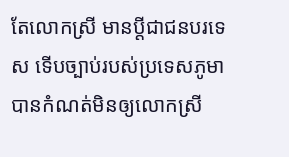តែលោកស្រី មានប្តីជាជនបរទេស ទើបច្បាប់របស់ប្រទេសភូមា បានកំណត់មិនឲ្យលោកស្រី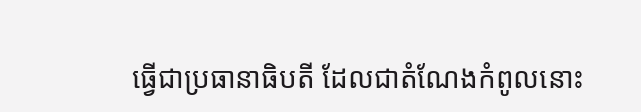ធ្វើជាប្រធានាធិបតី ដែលជាតំណែងកំពូលនោះ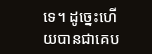ទេ។ ដូច្នេះហើយបានជាគេប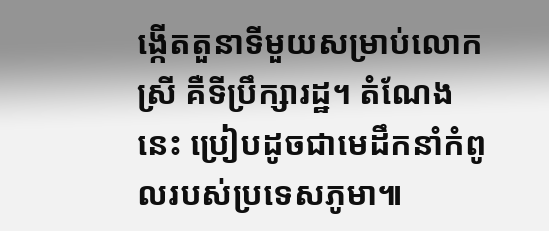ង្កើតតួនាទីមួយសម្រាប់លោកស្រី គឺទីប្រឹក្សារដ្ឋ។ តំណែងនេះ ប្រៀបដូចជាមេដឹកនាំកំពូលរបស់ប្រទេសភូមា៕